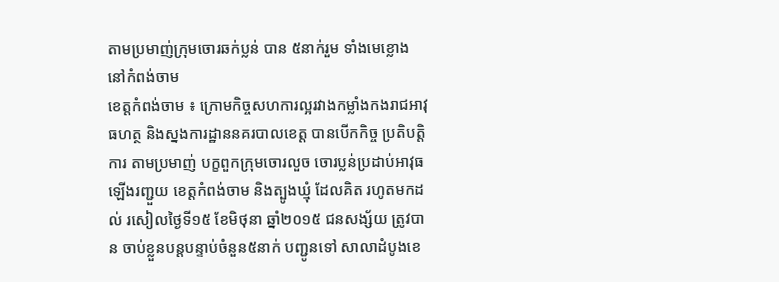តាមប្រមាញ់ក្រុមចោរឆក់ប្លន់ បាន ៥នាក់រួម ទាំងមេខ្លោង នៅកំពង់ចាម
ខេត្តកំពង់ចាម ៖ ក្រោមកិច្ចសហការល្អរវាងកម្លាំងកងរាជអាវុធហត្ថ និងស្នងការដ្ឋាននគរបាលខេត្ត បានបើកកិច្ច ប្រតិបត្តិការ តាមប្រមាញ់ បក្ខពួកក្រុមចោរលួច ចោរប្លន់ប្រដាប់អាវុធ ឡើងរញ្ជួយ ខេត្តកំពង់ចាម និងត្បូងឃ្មុំ ដែលគិត រហូតមកដល់ រសៀលថ្ងៃទី១៥ ខែមិថុនា ឆ្នាំ២០១៥ ជនសង្ស័យ ត្រូវបាន ចាប់ខ្លួនបន្តបន្ទាប់ចំនួន៥នាក់ បញ្ជូនទៅ សាលាដំបូងខេ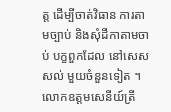ត្ត ដើម្បីចាត់វិធាន ការតាមច្បាប់ និងសុំដីកាតាមចាប់ បក្ខពួកដែល នៅសេសសល់ មួយចំនួនទៀត ។
លោកឧត្តមសេនីយ៍ត្រី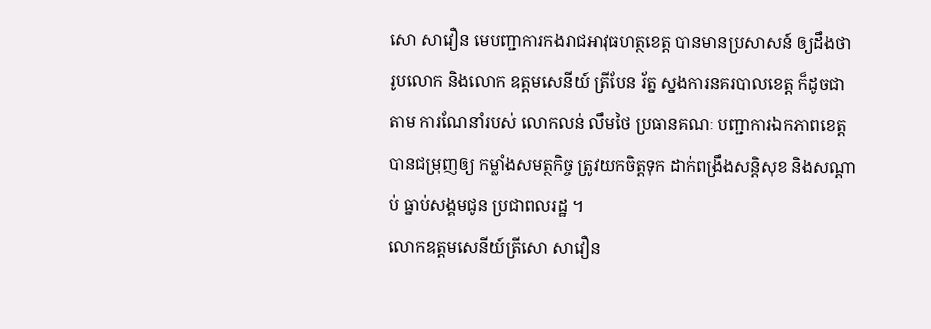សោ សាវឿន មេបញ្ជាការកងរាជអាវុធហត្ថខេត្ត បានមានប្រសាសន៍ ឲ្យដឹងថា រូបលោក និងលោក ឧត្តមសេនីយ៍ ត្រីបែន រ័ត្ន ស្នងការនគរបាលខេត្ត ក៏ដូចជាតាម ការណែនាំរបស់ លោកលន់ លឹមថៃ ប្រធានគណៈ បញ្ជាការឯកភាពខេត្ត បានជម្រុញឲ្យ កម្លាំងសមត្ថកិច្ច ត្រូវយកចិត្តទុក ដាក់ពង្រឹងសន្តិសុខ និងសណ្តាប់ ធ្នាប់សង្គមជូន ប្រជាពលរដ្ឋ ។
លោកឧត្តមសេនីយ៍ត្រីសោ សាវឿន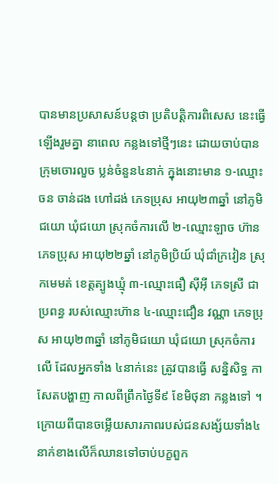បានមានប្រសាសន៍បន្តថា ប្រតិបត្តិការពិសេស នេះធ្វើ ឡើងរួមគ្នា នាពេល កន្លងទៅថ្មីៗនេះ ដោយចាប់បាន ក្រុមចោរលួច ប្លន់ចំនួន៤នាក់ ក្នុងនោះមាន ១-ឈ្មោះចន ចាន់ដង ហៅដង់ ភេទប្រុស អាយុ២៣ឆ្នាំ នៅភូមិជយោ ឃុំជយោ ស្រុកចំការលើ ២-ឈ្មោះឡាច ហ៊ាន ភេទប្រុស អាយុ២២ឆ្នាំ នៅភូមិប្រិយ៍ ឃុំជាំក្រវៀន ស្រុកមេមត់ ខេត្តត្បូងឃ្មុំ ៣-ឈ្មោះធឿ ស៊ីអ៊ី ភេទស្រី ជាប្រពន្ធ របស់ឈ្មោះហ៊ាន ៤-ឈ្មោះជឿន វណ្ណា ភេទប្រុស អាយុ២៣ឆ្នាំ នៅភូមិជយោ ឃុំជយោ ស្រុកចំការលើ ដែលអ្នកទាំង ៤នាក់នេះ ត្រូវបានធ្វើ សន្និសិទ្ធ កាសែតបង្ហាញ កាលពីព្រឹកថ្ងៃទី៩ ខែមិថុនា កន្លងទៅ ។
ក្រោយពីបានចម្លើយសារភាពរបស់ជនសង្ស័យទាំង៤នាក់ខាងលើក៏ឈានទៅចាប់បក្ខពួក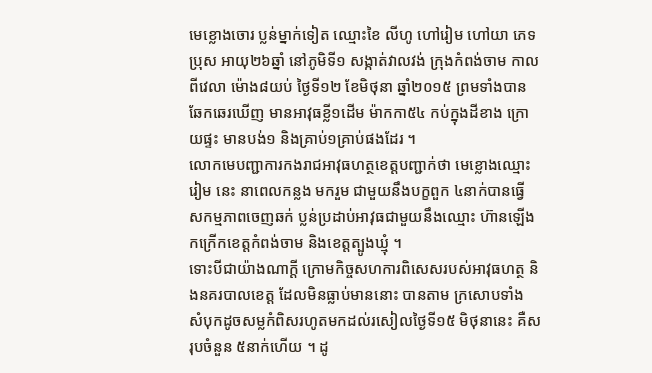មេខ្លោងចោរ ប្លន់ម្នាក់ទៀត ឈ្មោះខៃ លីហូ ហៅរៀម ហៅយា ភេទប្រុស អាយុ២៦ឆ្នាំ នៅភូមិទី១ សង្កាត់វាលវង់ ក្រុងកំពង់ចាម កាលពីវេលា ម៉ោង៨យប់ ថ្ងៃទី១២ ខែមិថុនា ឆ្នាំ២០១៥ ព្រមទាំងបាន ឆែកឆេរឃើញ មានអាវុធខ្លី១ដើម ម៉ាកកា៥៤ កប់ក្នុងដីខាង ក្រោយផ្ទះ មានបង់១ និងគ្រាប់១គ្រាប់ផងដែរ ។
លោកមេបញ្ជាការកងរាជអាវុធហត្ថខេត្តបញ្ជាក់ថា មេខ្លោងឈ្មោះ រៀម នេះ នាពេលកន្លង មករួម ជាមួយនឹងបក្ខពួក ៤នាក់បានធ្វើ សកម្មភាពចេញឆក់ ប្លន់ប្រដាប់អាវុធជាមួយនឹងឈ្មោះ ហ៊ានឡើង កក្រើកខេត្តកំពង់ចាម និងខេត្តត្បូងឃ្មុំ ។
ទោះបីជាយ៉ាងណាក្តី ក្រោមកិច្ចសហការពិសេសរបស់អាវុធហត្ថ និងនគរបាលខេត្ត ដែលមិនធ្លាប់មាននោះ បានតាម ក្រសោបទាំង សំបុកដូចសម្លកំពិសរហូតមកដល់រសៀលថ្ងៃទី១៥ មិថុនានេះ គឺសរុបចំនួន ៥នាក់ហើយ ។ ដូ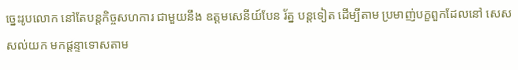ច្នេះរូបលោក នៅតែបន្តកិច្ចសហការ ជាមួយនឹង ឧត្តមសេនីយ៍បែន រ័ត្ន បន្តទៀត ដើម្បីតាម ប្រមាញ់បក្ខពួកដែលនៅ សេសសល់យក មកផ្តន្ទាទោសតាម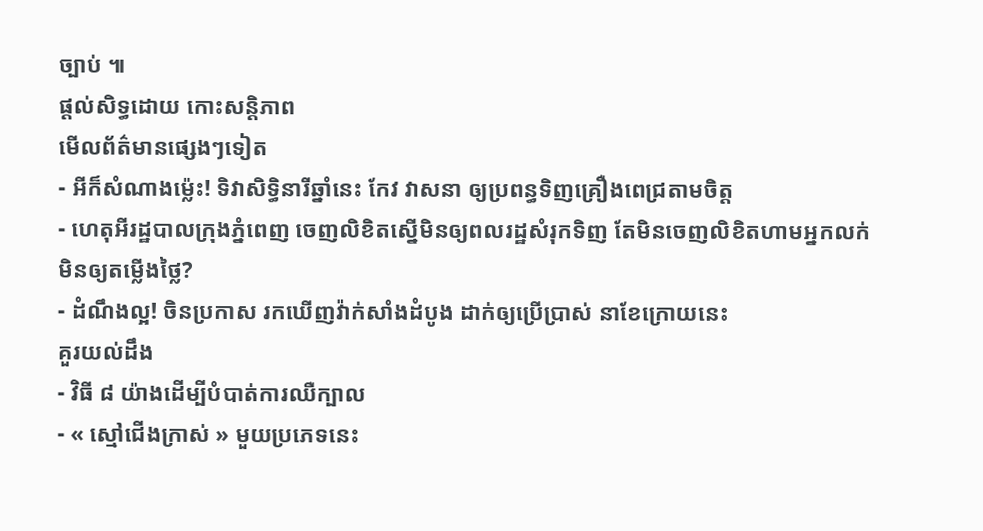ច្បាប់ ៕
ផ្តល់សិទ្ធដោយ កោះសន្តិភាព
មើលព័ត៌មានផ្សេងៗទៀត
- អីក៏សំណាងម្ល៉េះ! ទិវាសិទ្ធិនារីឆ្នាំនេះ កែវ វាសនា ឲ្យប្រពន្ធទិញគ្រឿងពេជ្រតាមចិត្ត
- ហេតុអីរដ្ឋបាលក្រុងភ្នំពេញ ចេញលិខិតស្នើមិនឲ្យពលរដ្ឋសំរុកទិញ តែមិនចេញលិខិតហាមអ្នកលក់មិនឲ្យតម្លើងថ្លៃ?
- ដំណឹងល្អ! ចិនប្រកាស រកឃើញវ៉ាក់សាំងដំបូង ដាក់ឲ្យប្រើប្រាស់ នាខែក្រោយនេះ
គួរយល់ដឹង
- វិធី ៨ យ៉ាងដើម្បីបំបាត់ការឈឺក្បាល
- « ស្មៅជើងក្រាស់ » មួយប្រភេទនេះ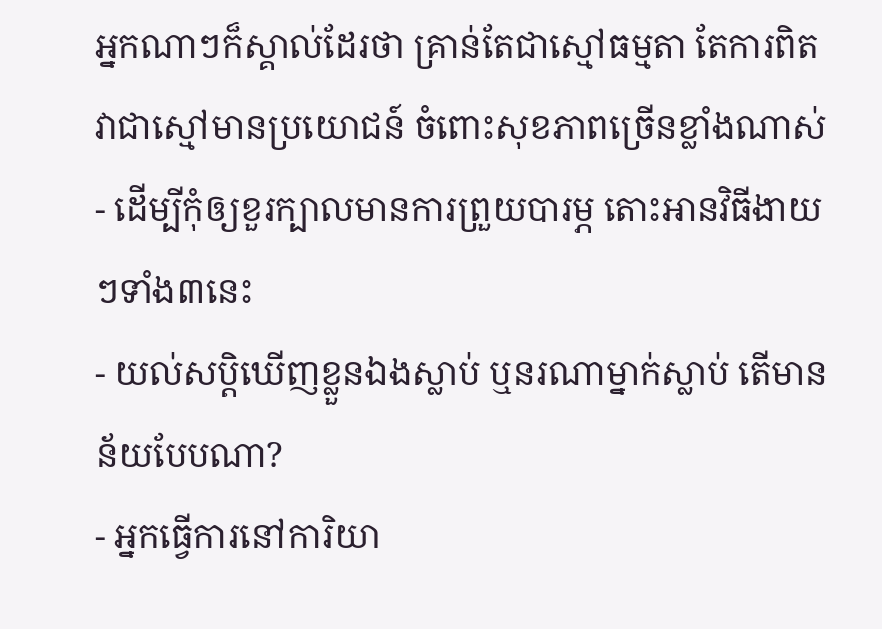អ្នកណាៗក៏ស្គាល់ដែរថា គ្រាន់តែជាស្មៅធម្មតា តែការពិតវាជាស្មៅមានប្រយោជន៍ ចំពោះសុខភាពច្រើនខ្លាំងណាស់
- ដើម្បីកុំឲ្យខួរក្បាលមានការព្រួយបារម្ភ តោះអានវិធីងាយៗទាំង៣នេះ
- យល់សប្តិឃើញខ្លួនឯងស្លាប់ ឬនរណាម្នាក់ស្លាប់ តើមានន័យបែបណា?
- អ្នកធ្វើការនៅការិយា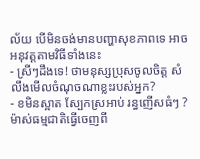ល័យ បើមិនចង់មានបញ្ហាសុខភាពទេ អាចអនុវត្តតាមវិធីទាំងនេះ
- ស្រីៗដឹងទេ! ថាមនុស្សប្រុសចូលចិត្ត សំលឹងមើលចំណុចណាខ្លះរបស់អ្នក?
- ខមិនស្អាត ស្បែកស្រអាប់ រន្ធញើសធំៗ ? ម៉ាស់ធម្មជាតិធ្វើចេញពី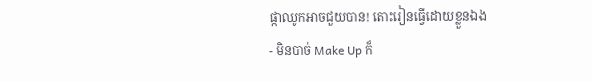ផ្កាឈូកអាចជួយបាន! តោះរៀនធ្វើដោយខ្លួនឯង
- មិនបាច់ Make Up ក៏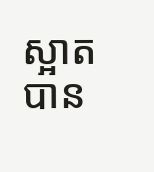ស្អាតបាន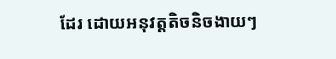ដែរ ដោយអនុវត្តតិចនិចងាយៗ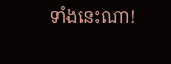ទាំងនេះណា!